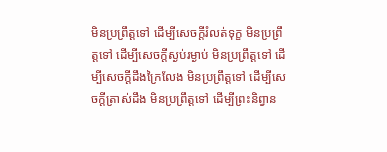មិនប្រព្រឹត្តទៅ ដើម្បីសេចក្តីរំលត់ទុក្ខ មិនប្រព្រឹត្តទៅ ដើម្បីសេចក្តីស្ងប់រម្ងាប់ មិនប្រព្រឹត្តទៅ ដើម្បីសេចក្តីដឹងក្រៃលែង មិនប្រព្រឹត្តទៅ ដើម្បីសេចក្តីត្រាស់ដឹង មិនប្រព្រឹត្តទៅ ដើម្បីព្រះនិព្វាន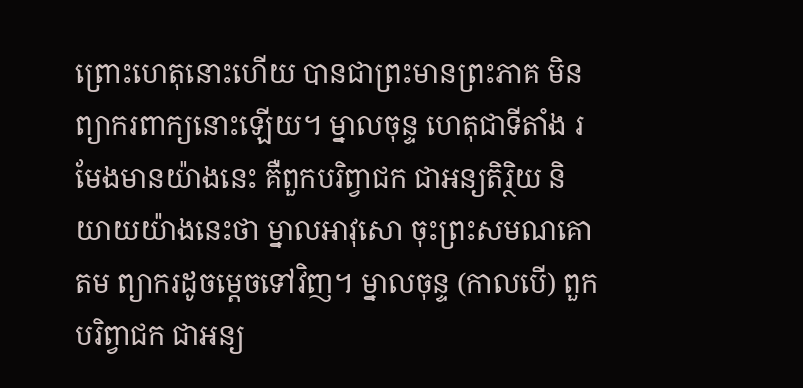ព្រោះហេតុនោះហើយ បានជាព្រះមានព្រះភាគ មិនព្យាករពាក្យនោះឡើយ។ ម្នាលចុន្ទ ហេតុជាទីតាំង រមែងមានយ៉ាងនេះ គឺពួកបរិព្វាជក ជាអន្យតិរ្ថិយ និយាយយ៉ាងនេះថា ម្នាលអាវុសោ ចុះព្រះសមណគោតម ព្យាករដូចម្តេចទៅវិញ។ ម្នាលចុន្ទ (កាលបើ) ពួកបរិព្វាជក ជាអន្យ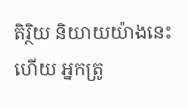តិរ្ថិយ និយាយយ៉ាងនេះហើយ អ្នកត្រូ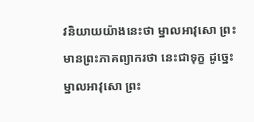វនិយាយយ៉ាងនេះថា ម្នាលអាវុសោ ព្រះមានព្រះភាគព្យាករថា នេះជាទុក្ខ ដូច្នេះ ម្នាលអាវុសោ ព្រះ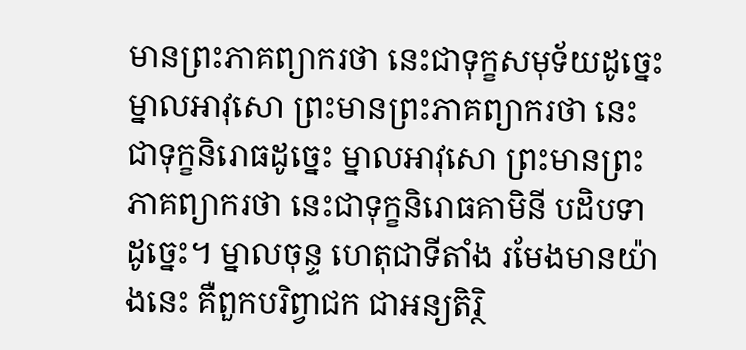មានព្រះភាគព្យាករថា នេះជាទុក្ខសមុទ័យដូច្នេះ ម្នាលអាវុសោ ព្រះមានព្រះភាគព្យាករថា នេះជាទុក្ខនិរោធដូច្នេះ ម្នាលអាវុសោ ព្រះមានព្រះភាគព្យាករថា នេះជាទុក្ខនិរោធគាមិនី បដិបទាដូច្នេះ។ ម្នាលចុន្ទ ហេតុជាទីតាំង រមែងមានយ៉ាងនេះ គឺពួកបរិព្វាជក ជាអន្យតិរ្ថិ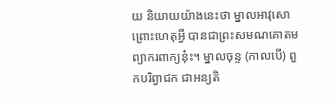យ និយាយយ៉ាងនេះថា ម្នាលអាវុសោ ព្រោះហេតុអ្វី បានជាព្រះសមណគោតម ព្យាករពាក្យនុ៎ះ។ ម្នាលចុន្ទ (កាលបើ) ពួកបរិព្វាជក ជាអន្យតិ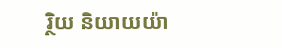រ្ថិយ និយាយយ៉ា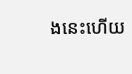ងនេះហើយ